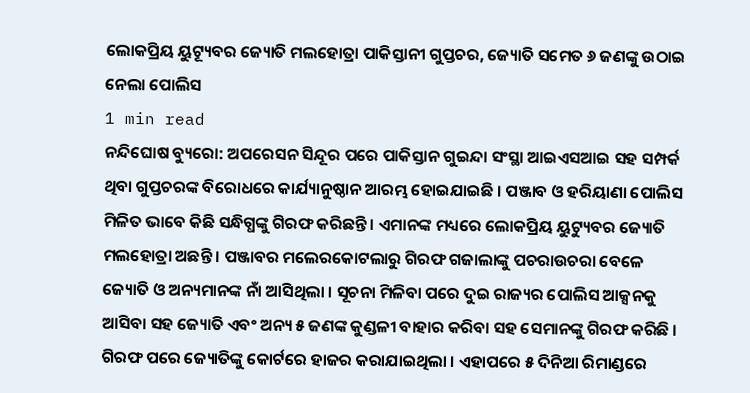ଲୋକପ୍ରିୟ ୟୁଟ୍ୟୂବର ଜ୍ୟୋତି ମଲହୋତ୍ରା ପାକିସ୍ତାନୀ ଗୁପ୍ତଚର, ଜ୍ୟୋତି ସମେତ ୬ ଜଣଙ୍କୁ ଉଠାଇ ନେଲା ପୋଲିସ
1 min read
ନନ୍ଦିଘୋଷ ବ୍ୟୁରୋ: ଅପରେସନ ସିନ୍ଦୂର ପରେ ପାକିସ୍ତାନ ଗୁଇନ୍ଦା ସଂସ୍ଥା ଆଇଏସଆଇ ସହ ସମ୍ପର୍କ ଥିବା ଗୁପ୍ତଚରଙ୍କ ବିରୋଧରେ କାର୍ଯ୍ୟାନୁଷ୍ଠାନ ଆରମ୍ଭ ହୋଇଯାଇଛି । ପଞ୍ଜାବ ଓ ହରିୟାଣା ପୋଲିସ ମିଳିତ ଭାବେ କିଛି ସନ୍ଧିଗ୍ଧଙ୍କୁ ଗିରଫ କରିଛନ୍ତି । ଏମାନଙ୍କ ମଧ୍ୟରେ ଲୋକପ୍ରିୟ ୟୁଟ୍ୟୁବର ଜ୍ୟୋତି ମଲହୋତ୍ରା ଅଛନ୍ତି । ପଞ୍ଜାବର ମଲେରକୋଟଲାରୁ ଗିରଫ ଗଜାଲାଙ୍କୁ ପଚରାଉଚରା ବେଳେ ଜ୍ୟୋତି ଓ ଅନ୍ୟମାନଙ୍କ ନାଁ ଆସିଥିଲା । ସୂଚନା ମିଳିବା ପରେ ଦୁଇ ରାଜ୍ୟର ପୋଲିସ ଆକ୍ସନକୁ ଆସିବା ସହ ଜ୍ୟୋତି ଏବଂ ଅନ୍ୟ ୫ ଜଣଙ୍କ କୁଣ୍ଡଳୀ ବାହାର କରିବା ସହ ସେମାନଙ୍କୁ ଗିରଫ କରିଛି । ଗିରଫ ପରେ ଜ୍ୟୋତିଙ୍କୁ କୋର୍ଟରେ ହାଜର କରାଯାଇଥିଲା । ଏହାପରେ ୫ ଦିନିଆ ରିମାଣ୍ଡରେ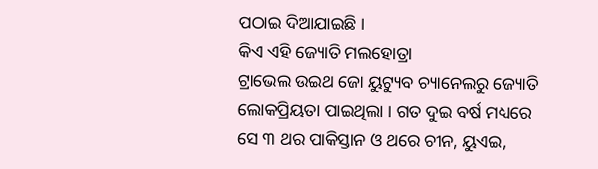ପଠାଇ ଦିଆଯାଇଛି ।
କିଏ ଏହି ଜ୍ୟୋତି ମଲହୋତ୍ରା
ଟ୍ରାଭେଲ ଉଇଥ ଜୋ ୟୁଟ୍ୟୁବ ଚ୍ୟାନେଲରୁ ଜ୍ୟୋତି ଲୋକପ୍ରିୟତା ପାଇଥିଲା । ଗତ ଦୁଇ ବର୍ଷ ମଧ୍ୟରେ ସେ ୩ ଥର ପାକିସ୍ତାନ ଓ ଥରେ ଚୀନ, ୟୁଏଇ,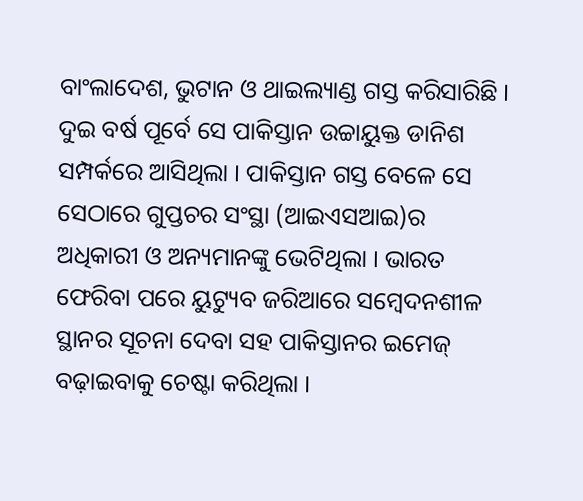ବାଂଲାଦେଶ, ଭୁଟାନ ଓ ଥାଇଲ୍ୟାଣ୍ଡ ଗସ୍ତ କରିସାରିଛି । ଦୁଇ ବର୍ଷ ପୂର୍ବେ ସେ ପାକିସ୍ତାନ ଉଚ୍ଚାୟୁକ୍ତ ଡାନିଶ ସମ୍ପର୍କରେ ଆସିଥିଲା । ପାକିସ୍ତାନ ଗସ୍ତ ବେଳେ ସେ ସେଠାରେ ଗୁପ୍ତଚର ସଂସ୍ଥା (ଆଇଏସଆଇ)ର ଅଧିକାରୀ ଓ ଅନ୍ୟମାନଙ୍କୁ ଭେଟିଥିଲା । ଭାରତ ଫେରିବା ପରେ ୟୁଟ୍ୟୁବ ଜରିଆରେ ସମ୍ବେଦନଶୀଳ ସ୍ଥାନର ସୂଚନା ଦେବା ସହ ପାକିସ୍ତାନର ଇମେଜ୍ ବଢ଼ାଇବାକୁ ଚେଷ୍ଟା କରିଥିଲା ।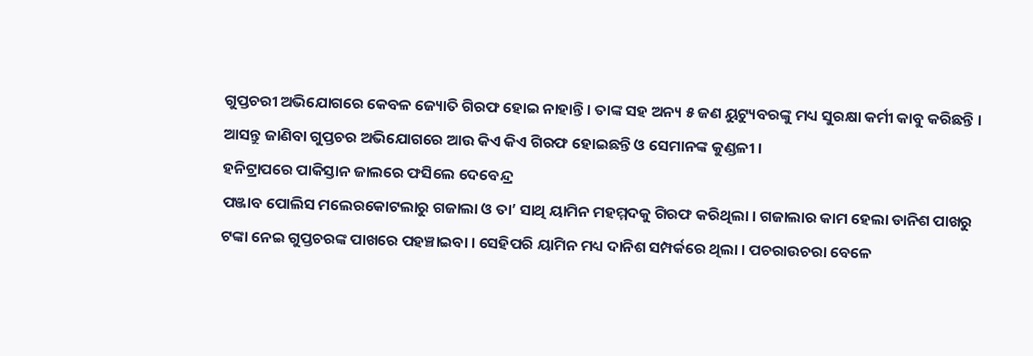ଗୁପ୍ତଚରୀ ଅଭିଯୋଗରେ କେବଳ ଜ୍ୟୋତି ଗିରଫ ହୋଇ ନାହାନ୍ତି । ତାଙ୍କ ସହ ଅନ୍ୟ ୫ ଜଣ ୟୁଟ୍ୟୁବରଙ୍କୁ ମଧ୍ୟ ସୁରକ୍ଷା କର୍ମୀ କାବୁ କରିଛନ୍ତି । ଆସନ୍ତୁ ଜାଣିବା ଗୁପ୍ତଚର ଅଭିଯୋଗରେ ଆଉ କିଏ କିଏ ଗିରଫ ହୋଇଛନ୍ତି ଓ ସେମାନଙ୍କ କୁଣ୍ଡଳୀ ।
ହନିଟ୍ରାପରେ ପାକିସ୍ତାନ ଜାଲରେ ଫସିଲେ ଦେବେନ୍ଦ୍ର
ପଞ୍ଜାବ ପୋଲିସ ମଲେରକୋଟଲାରୁ ଗଜାଲା ଓ ତା’ ସାଥି ୟାମିନ ମହମ୍ମଦକୁ ଗିରଫ କରିଥିଲା । ଗଜାଲାର କାମ ହେଲା ଡାନିଶ ପାଖରୁ ଟଙ୍କା ନେଇ ଗୁପ୍ତଚରଙ୍କ ପାଖରେ ପହଞ୍ଚାଇବା । ସେହିପରି ୟାମିନ ମଧ୍ୟ ଦାନିଶ ସମ୍ପର୍କରେ ଥିଲା । ପଚରାଉଚରା ବେଳେ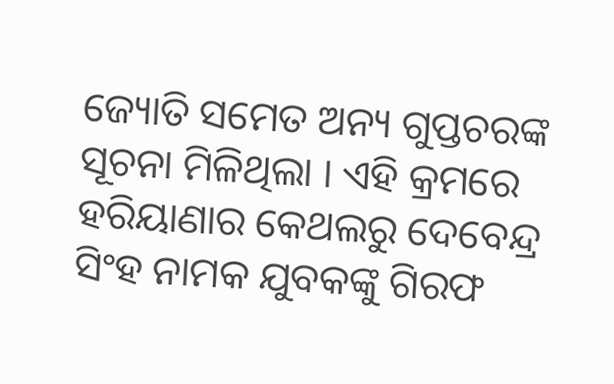ଜ୍ୟୋତି ସମେତ ଅନ୍ୟ ଗୁପ୍ତଚରଙ୍କ ସୂଚନା ମିଳିଥିଲା । ଏହି କ୍ରମରେ ହରିୟାଣାର କେଥଲରୁ ଦେବେନ୍ଦ୍ର ସିଂହ ନାମକ ଯୁବକଙ୍କୁ ଗିରଫ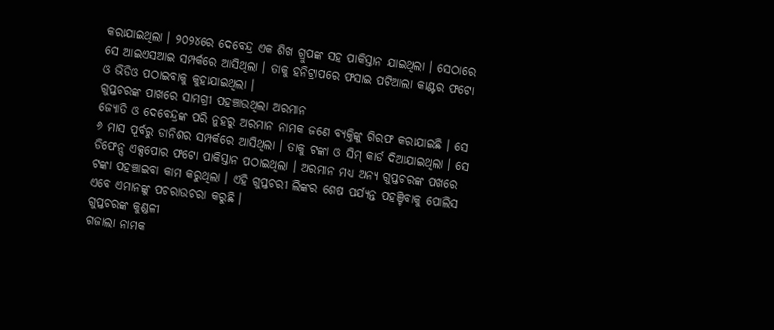କରାଯାଇଥିଲା । ୨୦୨୪ରେ ଦେବେନ୍ଦ୍ର ଏକ ଶିଖ ଗ୍ରୁପଙ୍କ ସହ ପାକିସ୍ତାନ ଯାଇଥିଲା । ସେଠାରେ ସେ ଆଇଏସଆଇ ସମ୍ପର୍କରେ ଆସିଥିଲା । ତାକୁ ହନିଟ୍ରାପରେ ଫସାଇ ପଟିଆଲା କାଣ୍ଟର ଫଟୋ ଓ ଭିଡିଓ ପଠାଇବାକୁ କୁହାଯାଇଥିଲା ।
ଗୁପ୍ତଚରଙ୍କ ପାଖରେ ସାମଗ୍ରୀ ପହଞ୍ଚାଉଥିଲା ଅରମାନ
ଜ୍ୟୋତି ଓ ଦେବେନ୍ଦ୍ରଙ୍କ ପରି ନୁହରୁ ଅରମାନ ନାମକ ଜଣେ ବ୍ୟକ୍ତିଙ୍କୁ ଗିରଫ କରାଯାଇଛି । ସେ ୬ ମାସ ପୂର୍ବରୁ ଡାନିଶର ସମ୍ପର୍କରେ ଆସିଥିଲା । ତାକୁ ଟଙ୍କା ଓ ସିମ୍ କାର୍ଡ ଦିଆଯାଇଥିଲା । ସେ ଡିଫେନ୍ସ ଏକ୍ସପୋର ଫଟୋ ପାକିସ୍ତାନ ପଠାଇଥିଲା । ଅରମାନ ମଧ୍ୟ ଅନ୍ୟ ଗୁପ୍ତଚରଙ୍କ ପଖରେ ଟଙ୍କା ପହଞ୍ଚାଇବା କାମ କରୁଥିଲା । ଏହି ଗୁପ୍ତଚରୀ ଲିଙ୍କର ଶେଷ ପର୍ଯ୍ୟନ୍ତ ପହଞ୍ଚିବାକୁ ପୋଲିସ ଏବେ ଏମାନଙ୍କୁ ପଚରାଉଚରା କରୁଛି ।
ଗୁପ୍ତଚରଙ୍କ କୁଣ୍ଡଳୀ
ଗଜାଲା ନାମକ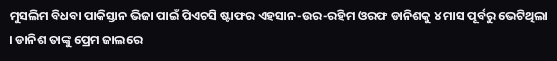ମୁସଲିମ ବିଧବା ପାକିସ୍ତାନ ଭିଜା ପାଇଁ ପିଏଚସି ଷ୍ଟାଫର ଏହସାନ-ଉର-ରହିମ ଓରଫ ଡାନିଶକୁ ୪ ମାସ ପୂର୍ବରୁ ଭେଟିଥିଲା । ଡାନିଶ ତାଙ୍କୁ ପ୍ରେମ ଜାଲରେ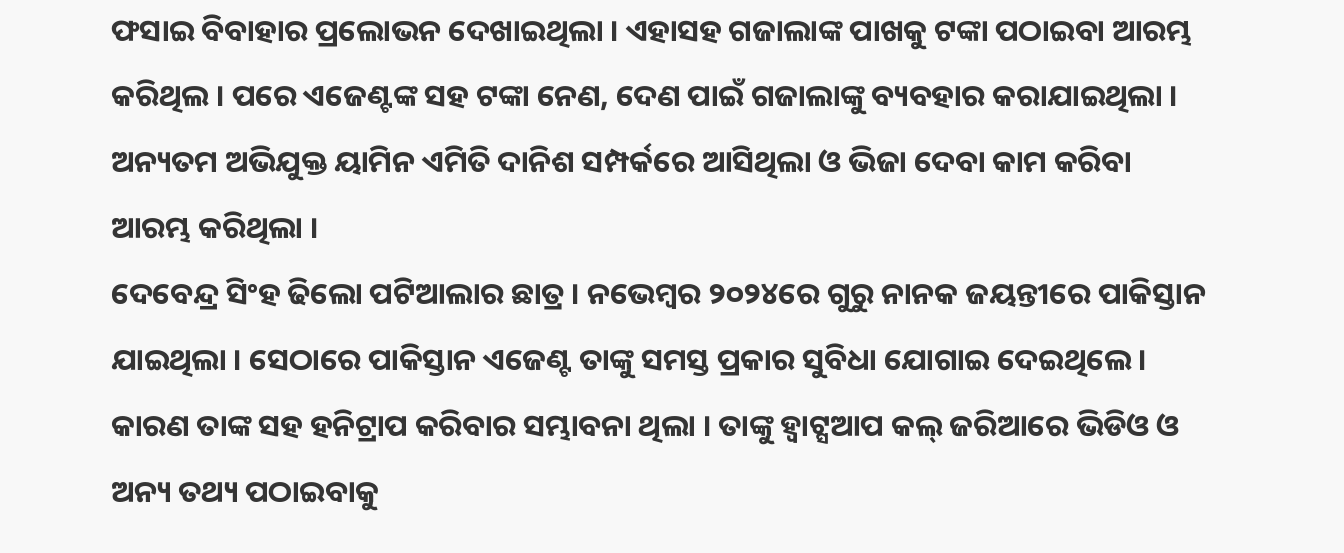ଫସାଇ ବିବାହାର ପ୍ରଲୋଭନ ଦେଖାଇଥିଲା । ଏହାସହ ଗଜାଲାଙ୍କ ପାଖକୁ ଟଙ୍କା ପଠାଇବା ଆରମ୍ଭ କରିଥିଲ । ପରେ ଏଜେଣ୍ଟଙ୍କ ସହ ଟଙ୍କା ନେଣ, ଦେଣ ପାଇଁ ଗଜାଲାଙ୍କୁ ବ୍ୟବହାର କରାଯାଇଥିଲା । ଅନ୍ୟତମ ଅଭିଯୁକ୍ତ ୟାମିନ ଏମିତି ଦାନିଶ ସମ୍ପର୍କରେ ଆସିଥିଲା ଓ ଭିଜା ଦେବା କାମ କରିବା ଆରମ୍ଭ କରିଥିଲା ।
ଦେବେନ୍ଦ୍ର ସିଂହ ଢିଲୋ ପଟିଆଲାର ଛାତ୍ର । ନଭେମ୍ବର ୨୦୨୪ରେ ଗୁରୁ ନାନକ ଜୟନ୍ତୀରେ ପାକିସ୍ତାନ ଯାଇଥିଲା । ସେଠାରେ ପାକିସ୍ତାନ ଏଜେଣ୍ଟ ତାଙ୍କୁ ସମସ୍ତ ପ୍ରକାର ସୁବିଧା ଯୋଗାଇ ଦେଇଥିଲେ । କାରଣ ତାଙ୍କ ସହ ହନିଟ୍ରାପ କରିବାର ସମ୍ଭାବନା ଥିଲା । ତାଙ୍କୁ ହ୍ବାଟ୍ସଆପ କଲ୍ ଜରିଆରେ ଭିଡିଓ ଓ ଅନ୍ୟ ତଥ୍ୟ ପଠାଇବାକୁ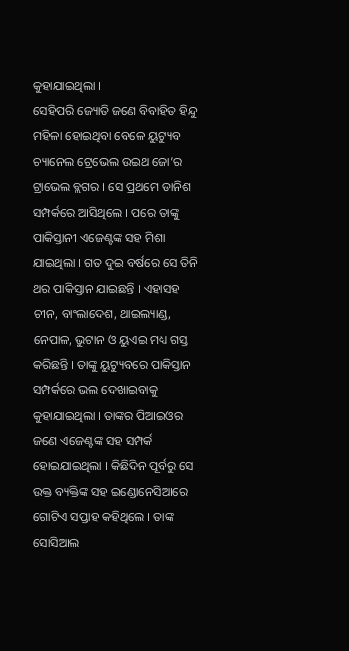କୁହାଯାଇଥିଲା ।
ସେହିପରି ଜ୍ୟୋତି ଜଣେ ବିବାହିତ ହିନ୍ଦୁ ମହିଳା ହୋଇଥିବା ବେଳେ ୟୁଟ୍ୟୁବ ଚ୍ୟାନେଲ ଟ୍ରେଭେଲ ଉଇଥ ଜୋ’ର ଟ୍ରାଭେଲ ବ୍ଲଗର । ସେ ପ୍ରଥମେ ଡାନିଶ ସମ୍ପର୍କରେ ଆସିଥିଲେ । ପରେ ତାଙ୍କୁ ପାକିସ୍ତାନୀ ଏଜେଣ୍ଟଙ୍କ ସହ ମିଶା ଯାଇଥିଲା । ଗତ ଦୁଇ ବର୍ଷରେ ସେ ତିନି ଥର ପାକିସ୍ତାନ ଯାଇଛନ୍ତି । ଏହାସହ ଚୀନ, ବାଂଲାଦେଶ, ଥାଇଲ୍ୟାଣ୍ଡ, ନେପାଳ, ଭୁଟାନ ଓ ୟୁଏଇ ମଧ୍ୟ ଗସ୍ତ କରିଛନ୍ତି । ତାଙ୍କୁ ୟୁଟ୍ୟୁବରେ ପାକିସ୍ତାନ ସମ୍ପର୍କରେ ଭଲ ଦେଖାଇବାକୁ କୁହାଯାଇଥିଲା । ତାଙ୍କର ପିଆଇଓର ଜଣେ ଏଜେଣ୍ଟଙ୍କ ସହ ସମ୍ପର୍କ ହୋଇଯାଇଥିଲା । କିଛିଦିନ ପୂର୍ବରୁ ସେ ଉକ୍ତ ବ୍ୟକ୍ତିଙ୍କ ସହ ଇଣ୍ଡୋନେସିଆରେ ଗୋଟିଏ ସପ୍ତାହ କହିଥିଲେ । ତାଙ୍କ ସୋସିଆଲ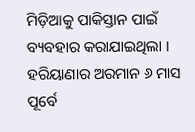ମିଡ଼ିଆକୁ ପାକିସ୍ତାନ ପାଇଁ ବ୍ୟବହାର କରାଯାଇଥିଲା ।
ହରିୟାଣାର ଅରମାନ ୬ ମାସ ପୂର୍ବେ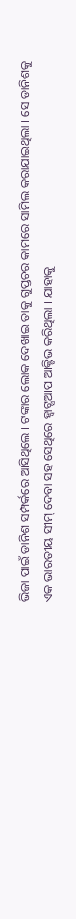ଭିଜା ପାଇଁ ଡାନିଶ ସମ୍ପର୍କରେ ଆସିଥିଲେ । ଟଙ୍କାର ଲୋକ ଦେଖାଇ ତାକୁ ଗୁପ୍ତଚର କାମରେ ସାମିଲ କରାଯାଇଥିଲା । ସେ ଡାନିଶକୁ ଏକ ଭାରତୀୟ ସୀମ୍ ଦେବା ସହ ସେଥିରେ ହ୍ବାଟ୍ସଆପ ଆକ୍ଟିଭ କରିଥିଲା । ଯାହାକୁ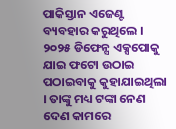ପାକିସ୍ତାନ ଏଜେଣ୍ଟ ବ୍ୟବହାର କରୁଥିଲେ । ୨୦୨୫ ଡିଫେନ୍ସ ଏକ୍ସପୋକୁ ଯାଇ ଫଟୋ ଉଠାଇ ପଠାଇବାକୁ କୁହାଯାଇଥିଲା । ତାଙ୍କୁ ମଧ୍ୟ ଟଙ୍କା ନେଣ ଦେଣ କାମରେ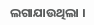ଲଗାଯାଉଥିଲା ।